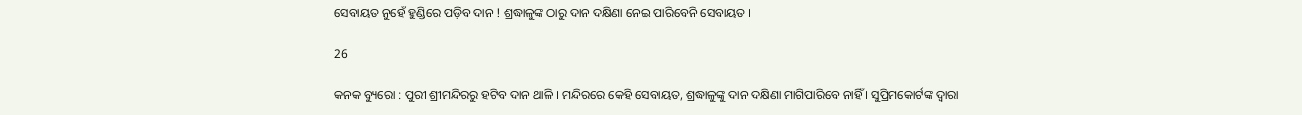ସେବାୟତ ନୁହେଁ ହୁଣ୍ଡିରେ ପଡ଼ିବ ଦାନ ! ଶ୍ରଦ୍ଧାଳୁଙ୍କ ଠାରୁ ଦାନ ଦକ୍ଷିଣା ନେଇ ପାରିବେନି ସେବାୟତ ।

26

କନକ ବ୍ୟୁରୋ : ପୁରୀ ଶ୍ରୀମନ୍ଦିରରୁ ହଟିବ ଦାନ ଥାଳି । ମନ୍ଦିରରେ କେହି ସେବାୟତ, ଶ୍ରଦ୍ଧାଳୁଙ୍କୁ ଦାନ ଦକ୍ଷିଣା ମାଗିପାରିବେ ନାହିଁ । ସୁପ୍ରିମକୋର୍ଟଙ୍କ ଦ୍ୱାରା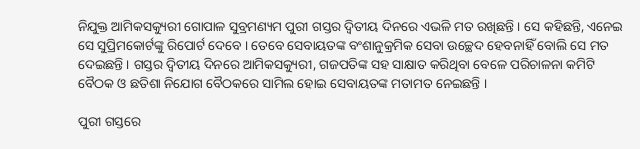ନିଯୁକ୍ତ ଆମିକସକ୍ୟୁରୀ ଗୋପାଳ ସୁବ୍ରମଣ୍ୟମ ପୁରୀ ଗସ୍ତର ଦ୍ୱିତୀୟ ଦିନରେ ଏଭଳି ମତ ରଖିଛନ୍ତି । ସେ କହିଛନ୍ତି, ଏନେଇ ସେ ସୁପ୍ରିମକୋର୍ଟଙ୍କୁ ରିପୋର୍ଟ ଦେବେ । ତେବେ ସେବାୟତଙ୍କ ବଂଶାନୁକ୍ରମିକ ସେବା ଉଚ୍ଛେଦ ହେବନାହିଁ ବୋଲି ସେ ମତ ଦେଇଛନ୍ତି । ଗସ୍ତର ଦ୍ୱିତୀୟ ଦିନରେ ଆମିକସକ୍ୟୁରୀ, ଗଜପତିଙ୍କ ସହ ସାକ୍ଷାତ କରିଥିବା ବେଳେ ପରିଚାଳନା କମିଟି ବୈଠକ ଓ ଛତିଶା ନିଯୋଗ ବୈଠକରେ ସାମିଲ ହୋଇ ସେବାୟତଙ୍କ ମତାମତ ନେଇଛନ୍ତି ।

ପୁରୀ ଗସ୍ତରେ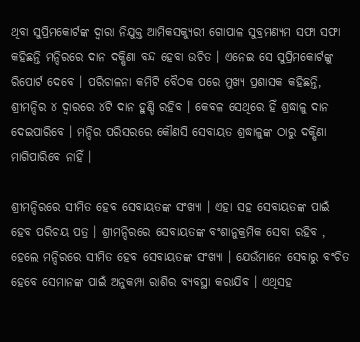ଥିବା ସୁପ୍ରିମକୋର୍ଟଙ୍କ ଦ୍ୱାରା ନିଯୁକ୍ତ ଆମିକସକ୍ୟୁରୀ ଗୋପାଳ ସୁବ୍ରମଣ୍ୟମ ସଫା ସଫା କହିଛନ୍ତି ମନ୍ଦିରରେ ଦାନ ଦକ୍ଷିଣା ବନ୍ଦ ହେବା ଉଚିତ । ଏନେଇ ସେ ସୁପ୍ରିମକୋର୍ଟଙ୍କୁ ରିପୋର୍ଟ ଦେବେ । ପରିଚାଳନା କମିଟି ବୈଠକ ପରେ ମୁଖ୍ୟ ପ୍ରଶାସକ କହିଛନ୍ତି, ଶ୍ରୀମନ୍ଦିର ୪ ଦ୍ୱାରରେ ୪ଟି ଦାନ ହୁଣ୍ଡି ରହିବ । କେବଳ ସେଥିରେ ହିଁ ଶ୍ରଦ୍ଧାଳୁ ଦାନ ଦେଇପାରିବେ । ମନ୍ଦିର ପରିସରରେ କୌଣସି ସେବାୟତ ଶ୍ରଦ୍ଧାଳୁଙ୍କ ଠାରୁ ଦକ୍ଷିଣା ମାଗିପାରିବେ ନାହିଁ ।

ଶ୍ରୀମନ୍ଦିରରେ ସୀମିତ ହେବ ସେବାୟତଙ୍କ ସଂଖ୍ୟା । ଏହା ସହ ସେବାୟତଙ୍କ ପାଇଁ ହେବ ପରିଚୟ ପତ୍ର । ଶ୍ରୀମନ୍ଦିରରେ ସେବାୟତଙ୍କ ବଂଶାନୁକ୍ରମିକ ସେବା ରହିବ , ହେଲେ ମନ୍ଦିରରେ ସୀମିତ ହେବ ସେବାୟତଙ୍କ ସଂଖ୍ୟା । ଯେଉଁମାନେ ସେବାରୁ ବଂଚିତ ହେବେ ସେମାନଙ୍କ ପାଇଁ ଅନୁକମ୍ପା ରାଶିର ବ୍ୟବସ୍ଥା କରାଯିବ । ଏଥିସହ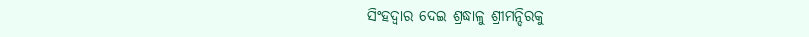ସିଂହଦ୍ୱାର ଦେଇ ଶ୍ରଦ୍ଧାଳୁ ଶ୍ରୀମନ୍ଦିରକୁ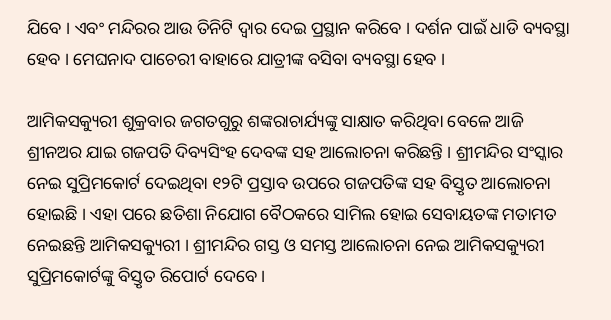ଯିବେ । ଏବଂ ମନ୍ଦିରର ଆଉ ତିନିଟି ଦ୍ୱାର ଦେଇ ପ୍ରସ୍ଥାନ କରିବେ । ଦର୍ଶନ ପାଇଁ ଧାଡି ବ୍ୟବସ୍ଥା ହେବ । ମେଘନାଦ ପାଚେରୀ ବାହାରେ ଯାତ୍ରୀଙ୍କ ବସିବା ବ୍ୟବସ୍ଥା ହେବ ।

ଆମିକସକ୍ୟୁରୀ ଶୁକ୍ରବାର ଜଗତଗୁରୁ ଶଙ୍କରାଚାର୍ଯ୍ୟଙ୍କୁ ସାକ୍ଷାତ କରିଥିବା ବେଳେ ଆଜି ଶ୍ରୀନଅର ଯାଇ ଗଜପତି ଦିବ୍ୟସିଂହ ଦେବଙ୍କ ସହ ଆଲୋଚନା କରିଛନ୍ତି । ଶ୍ରୀମନ୍ଦିର ସଂସ୍କାର ନେଇ ସୁପ୍ରିମକୋର୍ଟ ଦେଇଥିବା ୧୨ଟି ପ୍ରସ୍ତାବ ଉପରେ ଗଜପତିଙ୍କ ସହ ବିସ୍ତୃତ ଆଲୋଚନା ହୋଇଛି । ଏହା ପରେ ଛତିଶା ନିଯୋଗ ବୈଠକରେ ସାମିଲ ହୋଇ ସେବାୟତଙ୍କ ମତାମତ ନେଇଛନ୍ତି ଆମିକସକ୍ୟୁରୀ । ଶ୍ରୀମନ୍ଦିର ଗସ୍ତ ଓ ସମସ୍ତ ଆଲୋଚନା ନେଇ ଆମିକସକ୍ୟୁରୀ ସୁପ୍ରିମକୋର୍ଟଙ୍କୁ ବିସ୍ତୃତ ରିପୋର୍ଟ ଦେବେ ।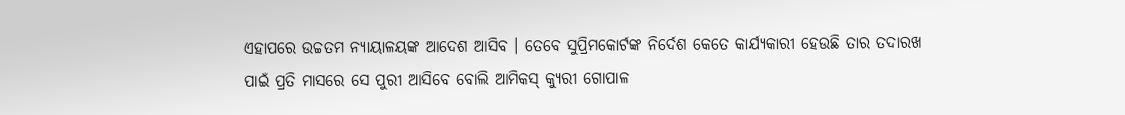ଏହାପରେ ଉଚ୍ଚତମ ନ୍ୟାୟାଳୟଙ୍କ ଆଦେଶ ଆସିବ । ତେବେ ସୁପ୍ରିମକୋର୍ଟଙ୍କ ନିର୍ଦେଶ କେତେ କାର୍ଯ୍ୟକାରୀ ହେଉଛି ତାର ତଦାରଖ ପାଇଁ ପ୍ରତି ମାସରେ ସେ ପୁରୀ ଆସିବେ ବୋଲି ଆମିକସ୍ କ୍ୟୁରୀ ଗୋପାଳ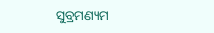ସୁବ୍ରମଣ୍ୟମ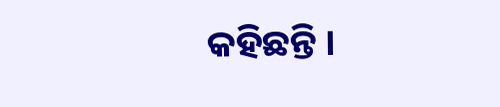କହିଛନ୍ତି ।